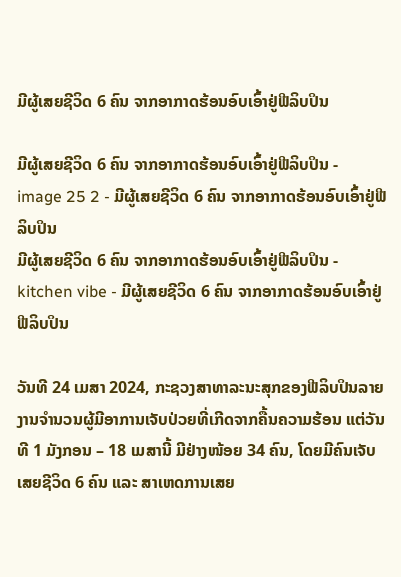ມີຜູ້ເສຍຊີວິດ 6 ຄົນ ຈາກອາກາດຮ້ອນອົບເອົ້າຢູ່ຟີລິບປິນ

ມີຜູ້ເສຍຊີວິດ 6 ຄົນ ຈາກອາກາດຮ້ອນອົບເອົ້າຢູ່ຟີລິບປິນ - image 25 2 - ມີຜູ້ເສຍຊີວິດ 6 ຄົນ ຈາກອາກາດຮ້ອນອົບເອົ້າຢູ່ຟີລິບປິນ
ມີຜູ້ເສຍຊີວິດ 6 ຄົນ ຈາກອາກາດຮ້ອນອົບເອົ້າຢູ່ຟີລິບປິນ - kitchen vibe - ມີຜູ້ເສຍຊີວິດ 6 ຄົນ ຈາກອາກາດຮ້ອນອົບເອົ້າຢູ່ຟີລິບປິນ

ວັນທີ 24 ເມສາ 2024, ກະຊວງສາທາລະນະສຸກຂອງຟີລິບປິນລາຍງານຈໍານວນຜູ້ມີອາການເຈັບປ່ວຍທີ່ເກີດຈາກຄື້ນຄວາມຮ້ອນ ແຕ່ວັນທີ 1 ມັງກອນ – 18 ເມສານີ້ ມີຢ່າງໜ້ອຍ 34 ຄົນ, ໂດຍມີຄົນເຈັບເສຍຊີວິດ 6 ຄົນ ແລະ ສາເຫດການເສຍ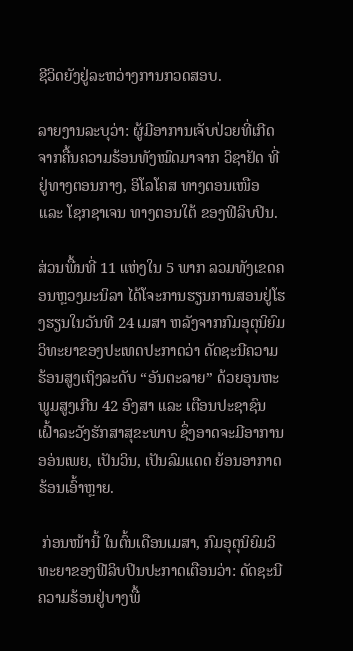ຊີວິດຍັງຢູ່ລະຫວ່າງການກວດສອບ.

ລາຍງານລະບຸວ່າ: ຜູ້ມີອາການເຈັບປ່ວຍທີ່ເກີດຈາກຄື້ນຄວາມຮ້ອນທັງໝົດມາຈາກ ວິຊາຢັດ ທີ່ຢູ່ທາງຕອນກາງ, ອິໂລໂຄສ ທາງຕອນເໜືອ ແລະ ໂຊກຊາເຈນ ທາງຕອນໃຕ້ ຂອງຟີລິບປິນ.

ສ່ວນພື້ນທີ່ 11 ແຫ່ງໃນ 5 ພາກ ລວມທັງເຂດຄອນຫຼວງມະນິລາ ໄດ້ໂຈະການຮຽນການສອນຢູ່ໂຮງຮຽນໃນວັນທີ 24 ເມສາ ຫລັງຈາກກົມອຸຕຸນິຍົມວິທະຍາຂອງປະເທດປະກາດວ່າ ດັດຊະນີຄວາມຮ້ອນສູງເຖິງລະດັບ “ອັນຕະລາຍ” ດ້ວຍອຸນຫະພູມສູງເກີນ 42 ອົງສາ ແລະ ເຕືອນປະຊາຊົນເຝົ້າລະວັງຮັກສາສຸຂະພາບ ຊຶ່ງອາດຈະມີອາການອອ່ນເພຍ, ເປັນວິນ, ເປັນລົມແດດ ຍ້ອນອາກາດຮ້ອນເອົ້າຫຼາຍ.

 ກ່ອນໜ້ານີ້ ໃນຕົ້ນເດືອນເມສາ, ກົມອຸຕຸນິຍົມວິທະຍາຂອງຟີລິບປິນປະກາດເຕືອນວ່າ: ດັດຊະນີຄວາມຮ້ອນຢູ່ບາງພື້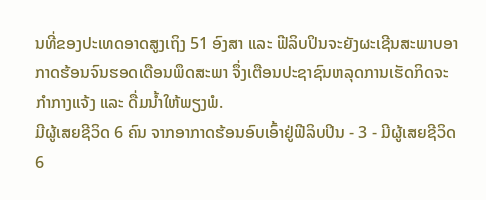ນທີ່ຂອງປະເທດອາດສູງເຖິງ 51 ອົງສາ ແລະ ຟີລິບປິນຈະຍັງຜະເຊີນສະພາບອາກາດຮ້ອນຈົນຮອດເດືອນພຶດສະພາ ຈຶ່ງເຕືອນປະຊາຊົນຫລຸດການເຮັດກິດຈະກໍາກາງແຈ້ງ ແລະ ດື່ມນໍ້າໃຫ້ພຽງພໍ.
ມີຜູ້ເສຍຊີວິດ 6 ຄົນ ຈາກອາກາດຮ້ອນອົບເອົ້າຢູ່ຟີລິບປິນ - 3 - ມີຜູ້ເສຍຊີວິດ 6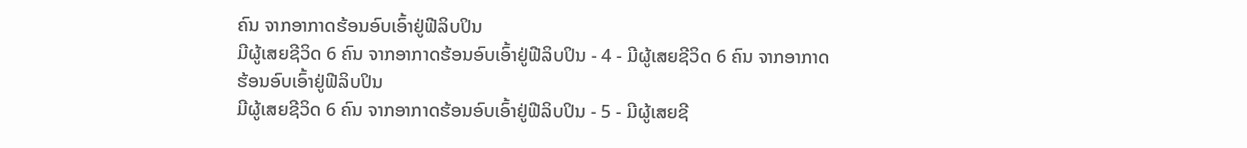ຄົນ ຈາກອາກາດຮ້ອນອົບເອົ້າຢູ່ຟີລິບປິນ
ມີຜູ້ເສຍຊີວິດ 6 ຄົນ ຈາກອາກາດຮ້ອນອົບເອົ້າຢູ່ຟີລິບປິນ - 4 - ມີຜູ້ເສຍຊີວິດ 6 ຄົນ ຈາກອາກາດຮ້ອນອົບເອົ້າຢູ່ຟີລິບປິນ
ມີຜູ້ເສຍຊີວິດ 6 ຄົນ ຈາກອາກາດຮ້ອນອົບເອົ້າຢູ່ຟີລິບປິນ - 5 - ມີຜູ້ເສຍຊີ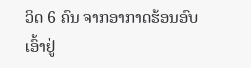ວິດ 6 ຄົນ ຈາກອາກາດຮ້ອນອົບເອົ້າຢູ່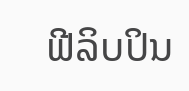ຟີລິບປິນ